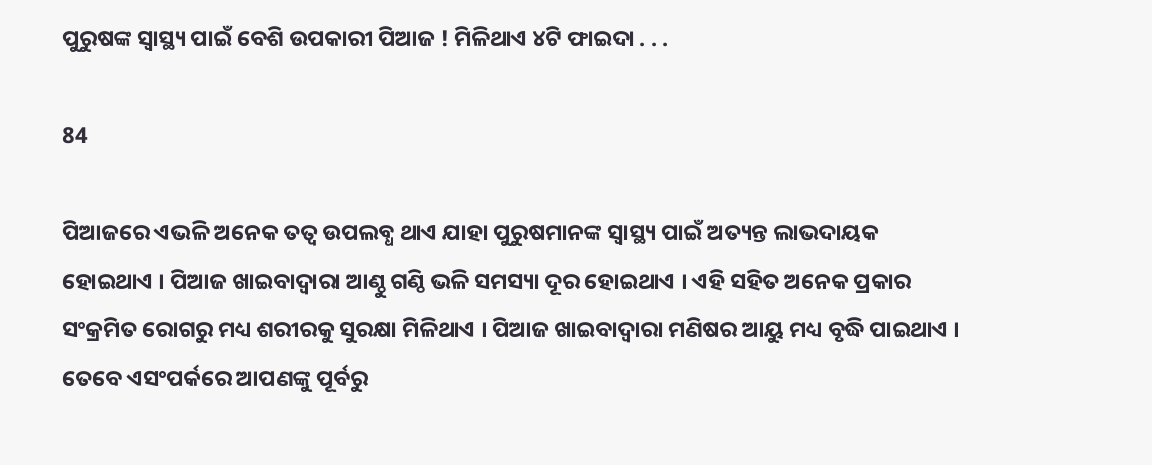ପୁରୁଷଙ୍କ ସ୍ୱାସ୍ଥ୍ୟ ପାଇଁ ବେଶି ଉପକାରୀ ପିଆଜ ! ମିଳିଥାଏ ୪ଟି ଫାଇଦା . . .

84

ପିଆଜରେ ଏଭଳି ଅନେକ ତତ୍ୱ ଉପଲବ୍ଧ ଥାଏ ଯାହା ପୁରୁଷମାନଙ୍କ ସ୍ୱାସ୍ଥ୍ୟ ପାଇଁ ଅତ୍ୟନ୍ତ ଲାଭଦାୟକ ହୋଇଥାଏ । ପିଆଜ ଖାଇବାଦ୍ୱାରା ଆଣ୍ଠୁ ଗଣ୍ଠି ଭଳି ସମସ୍ୟା ଦୂର ହୋଇଥାଏ । ଏହି ସହିତ ଅନେକ ପ୍ରକାର ସଂକ୍ରମିତ ରୋଗରୁ ମଧ୍ୟ ଶରୀରକୁ ସୁରକ୍ଷା ମିଳିଥାଏ । ପିଆଜ ଖାଇବାଦ୍ୱାରା ମଣିଷର ଆୟୁ ମଧ୍ୟ ବୃଦ୍ଧି ପାଇଥାଏ । ତେବେ ଏସଂପର୍କରେ ଆପଣଙ୍କୁ ପୂର୍ବରୁ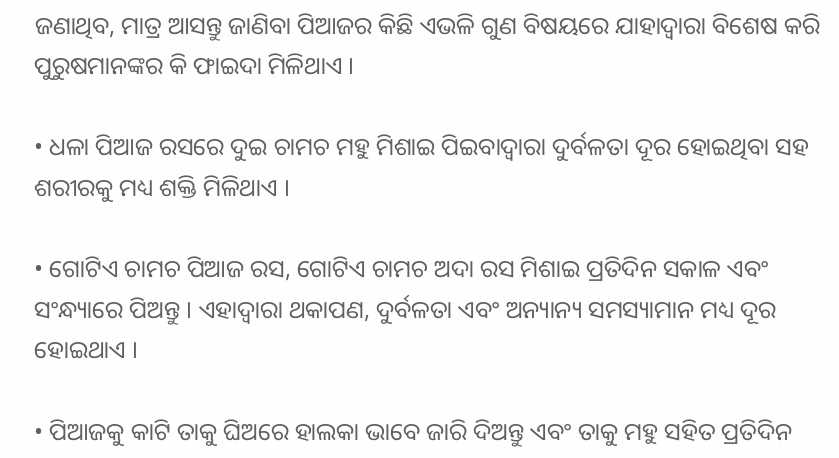ଜଣାଥିବ, ମାତ୍ର ଆସନ୍ତୁ ଜାଣିବା ପିଆଜର କିଛି ଏଭଳି ଗୁଣ ବିଷୟରେ ଯାହାଦ୍ୱାରା ବିଶେଷ କରି ପୁରୁଷମାନଙ୍କର କି ଫାଇଦା ମିଳିଥାଏ ।

• ଧଳା ପିଆଜ ରସରେ ଦୁଇ ଚାମଚ ମହୁ ମିଶାଇ ପିଇବାଦ୍ୱାରା ଦୁର୍ବଳତା ଦୂର ହୋଇଥିବା ସହ ଶରୀରକୁ ମଧ୍ୟ ଶକ୍ତି ମିଳିଥାଏ ।

• ଗୋଟିଏ ଚାମଚ ପିଆଜ ରସ, ଗୋଟିଏ ଚାମଚ ଅଦା ରସ ମିଶାଇ ପ୍ରତିଦିନ ସକାଳ ଏବଂ ସଂନ୍ଧ୍ୟାରେ ପିଅନ୍ତୁ । ଏହାଦ୍ୱାରା ଥକାପଣ, ଦୁର୍ବଳତା ଏବଂ ଅନ୍ୟାନ୍ୟ ସମସ୍ୟାମାନ ମଧ୍ୟ ଦୂର ହୋଇଥାଏ ।

• ପିଆଜକୁ କାଟି ତାକୁ ଘିଅରେ ହାଲକା ଭାବେ ଜାରି ଦିଅନ୍ତୁ ଏବଂ ତାକୁ ମହୁ ସହିତ ପ୍ରତିଦିନ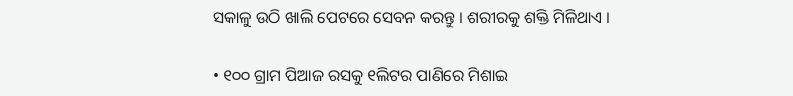ସକାଳୁ ଉଠି ଖାଲି ପେଟରେ ସେବନ କରନ୍ତୁ । ଶରୀରକୁ ଶକ୍ତି ମିଳିଥାଏ ।

• ୧୦୦ ଗ୍ରାମ ପିଆଜ ରସକୁ ୧ଲିଟର ପାଣିରେ ମିଶାଇ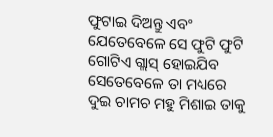ଫୁଟାଇ ଦିଅନ୍ତୁ ଏବଂ ଯେତେବେଳେ ସେ ଫୁଟି ଫୁଟି ଗୋଟିଏ ଗ୍ଲାସ୍ ହୋଇଯିବ ସେତେବେଳେ ତା ମଧ୍ୟରେ ଦୁଇ ଚାମଚ ମହୁ ମିଶାଇ ତାକୁ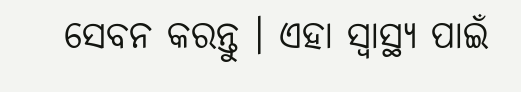ସେବନ କରନ୍ତୁ । ଏହା ସ୍ୱାସ୍ଥ୍ୟ ପାଇଁ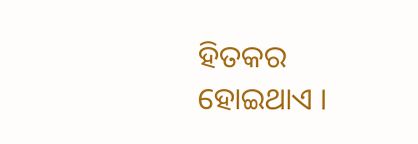ହିତକର ହୋଇଥାଏ ।